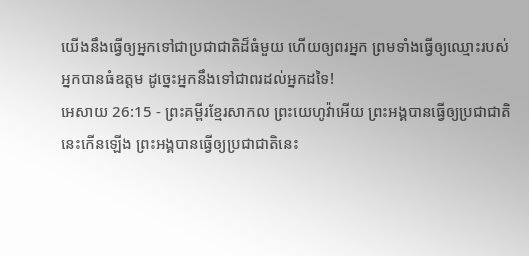យើងនឹងធ្វើឲ្យអ្នកទៅជាប្រជាជាតិដ៏ធំមួយ ហើយឲ្យពរអ្នក ព្រមទាំងធ្វើឲ្យឈ្មោះរបស់អ្នកបានធំឧត្ដម ដូច្នេះអ្នកនឹងទៅជាពរដល់អ្នកដទៃ!
អេសាយ 26:15 - ព្រះគម្ពីរខ្មែរសាកល ព្រះយេហូវ៉ាអើយ ព្រះអង្គបានធ្វើឲ្យប្រជាជាតិនេះកើនឡើង ព្រះអង្គបានធ្វើឲ្យប្រជាជាតិនេះ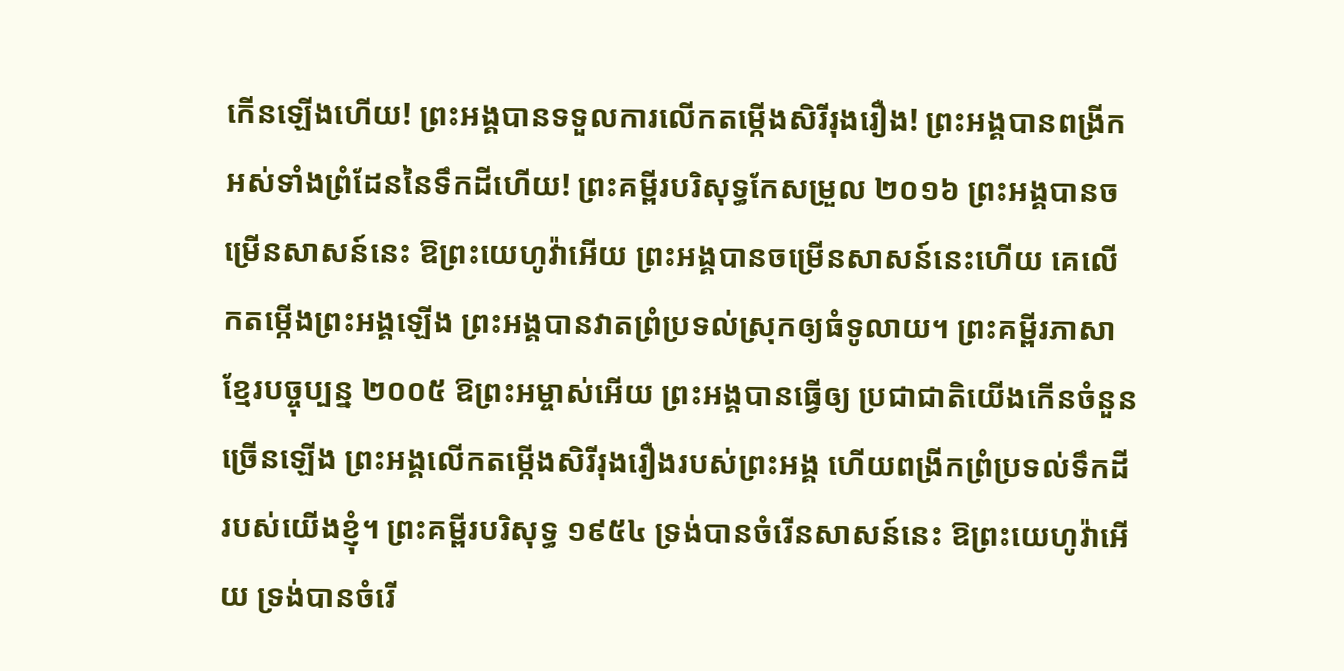កើនឡើងហើយ! ព្រះអង្គបានទទួលការលើកតម្កើងសិរីរុងរឿង! ព្រះអង្គបានពង្រីកអស់ទាំងព្រំដែននៃទឹកដីហើយ! ព្រះគម្ពីរបរិសុទ្ធកែសម្រួល ២០១៦ ព្រះអង្គបានចម្រើនសាសន៍នេះ ឱព្រះយេហូវ៉ាអើយ ព្រះអង្គបានចម្រើនសាសន៍នេះហើយ គេលើកតម្កើងព្រះអង្គឡើង ព្រះអង្គបានវាតព្រំប្រទល់ស្រុកឲ្យធំទូលាយ។ ព្រះគម្ពីរភាសាខ្មែរបច្ចុប្បន្ន ២០០៥ ឱព្រះអម្ចាស់អើយ ព្រះអង្គបានធ្វើឲ្យ ប្រជាជាតិយើងកើនចំនួនច្រើនឡើង ព្រះអង្គលើកតម្កើងសិរីរុងរឿងរបស់ព្រះអង្គ ហើយពង្រីកព្រំប្រទល់ទឹកដីរបស់យើងខ្ញុំ។ ព្រះគម្ពីរបរិសុទ្ធ ១៩៥៤ ទ្រង់បានចំរើនសាសន៍នេះ ឱព្រះយេហូវ៉ាអើយ ទ្រង់បានចំរើ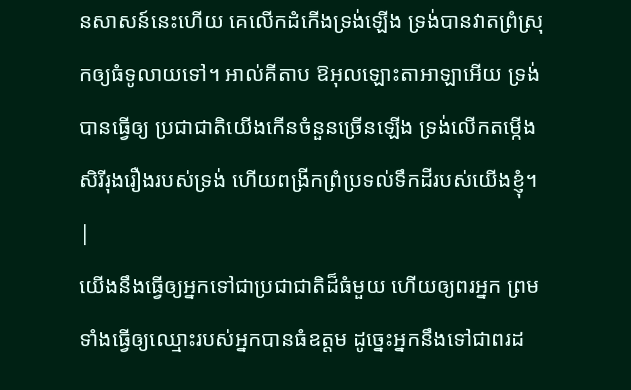នសាសន៍នេះហើយ គេលើកដំកើងទ្រង់ឡើង ទ្រង់បានវាតព្រំស្រុកឲ្យធំទូលាយទៅ។ អាល់គីតាប ឱអុលឡោះតាអាឡាអើយ ទ្រង់បានធ្វើឲ្យ ប្រជាជាតិយើងកើនចំនួនច្រើនឡើង ទ្រង់លើកតម្កើងសិរីរុងរឿងរបស់ទ្រង់ ហើយពង្រីកព្រំប្រទល់ទឹកដីរបស់យើងខ្ញុំ។ |
យើងនឹងធ្វើឲ្យអ្នកទៅជាប្រជាជាតិដ៏ធំមួយ ហើយឲ្យពរអ្នក ព្រមទាំងធ្វើឲ្យឈ្មោះរបស់អ្នកបានធំឧត្ដម ដូច្នេះអ្នកនឹងទៅជាពរដ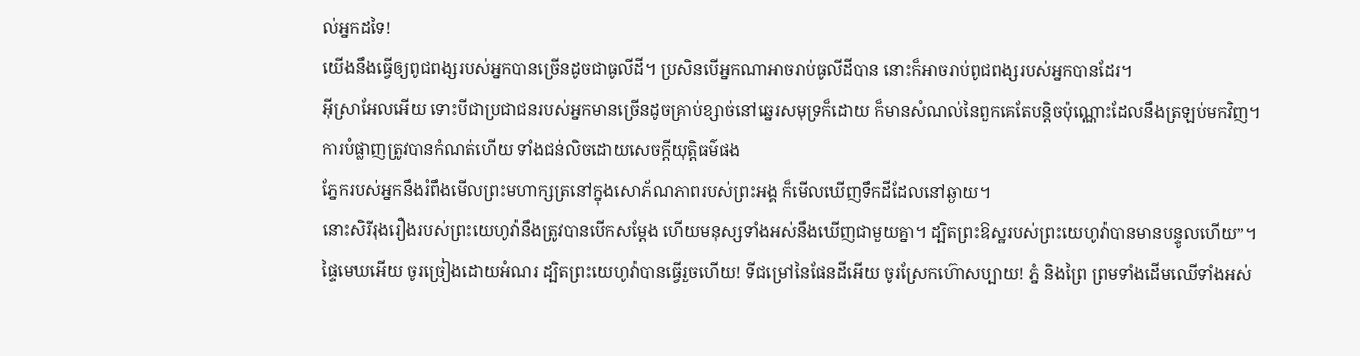ល់អ្នកដទៃ!
យើងនឹងធ្វើឲ្យពូជពង្សរបស់អ្នកបានច្រើនដូចជាធូលីដី។ ប្រសិនបើអ្នកណាអាចរាប់ធូលីដីបាន នោះក៏អាចរាប់ពូជពង្សរបស់អ្នកបានដែរ។
អ៊ីស្រាអែលអើយ ទោះបីជាប្រជាជនរបស់អ្នកមានច្រើនដូចគ្រាប់ខ្សាច់នៅឆ្នេរសមុទ្រក៏ដោយ ក៏មានសំណល់នៃពួកគេតែបន្តិចប៉ុណ្ណោះដែលនឹងត្រឡប់មកវិញ។ ការបំផ្លាញត្រូវបានកំណត់ហើយ ទាំងជន់លិចដោយសេចក្ដីយុត្តិធម៌ផង
ភ្នែករបស់អ្នកនឹងរំពឹងមើលព្រះមហាក្សត្រនៅក្នុងសោភ័ណភាពរបស់ព្រះអង្គ ក៏មើលឃើញទឹកដីដែលនៅឆ្ងាយ។
នោះសិរីរុងរឿងរបស់ព្រះយេហូវ៉ានឹងត្រូវបានបើកសម្ដែង ហើយមនុស្សទាំងអស់នឹងឃើញជាមួយគ្នា។ ដ្បិតព្រះឱស្ឋរបស់ព្រះយេហូវ៉ាបានមានបន្ទូលហើយ”។
ផ្ទៃមេឃអើយ ចូរច្រៀងដោយអំណរ ដ្បិតព្រះយេហូវ៉ាបានធ្វើរួចហើយ! ទីជម្រៅនៃផែនដីអើយ ចូរស្រែកហ៊ោសប្បាយ! ភ្នំ និងព្រៃ ព្រមទាំងដើមឈើទាំងអស់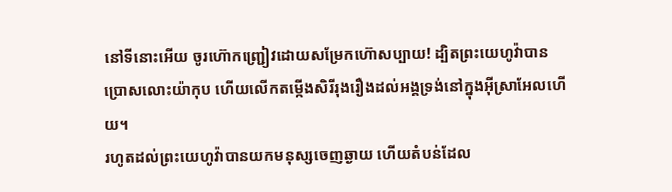នៅទីនោះអើយ ចូរហ៊ោកញ្ជ្រៀវដោយសម្រែកហ៊ោសប្បាយ! ដ្បិតព្រះយេហូវ៉ាបានប្រោសលោះយ៉ាកុប ហើយលើកតម្កើងសិរីរុងរឿងដល់អង្គទ្រង់នៅក្នុងអ៊ីស្រាអែលហើយ។
រហូតដល់ព្រះយេហូវ៉ាបានយកមនុស្សចេញឆ្ងាយ ហើយតំបន់ដែល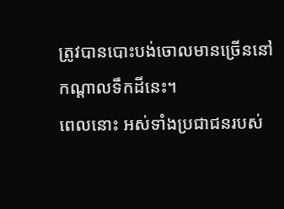ត្រូវបានបោះបង់ចោលមានច្រើននៅកណ្ដាលទឹកដីនេះ។
ពេលនោះ អស់ទាំងប្រជាជនរបស់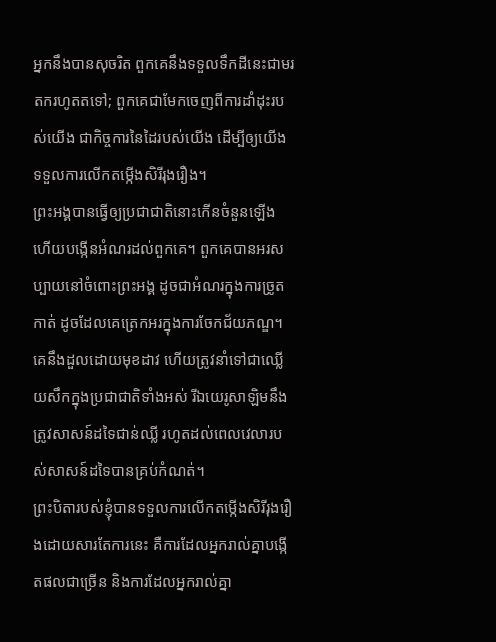អ្នកនឹងបានសុចរិត ពួកគេនឹងទទួលទឹកដីនេះជាមរតករហូតតទៅ; ពួកគេជាមែកចេញពីការដាំដុះរបស់យើង ជាកិច្ចការនៃដៃរបស់យើង ដើម្បីឲ្យយើងទទួលការលើកតម្កើងសិរីរុងរឿង។
ព្រះអង្គបានធ្វើឲ្យប្រជាជាតិនោះកើនចំនួនឡើង ហើយបង្កើនអំណរដល់ពួកគេ។ ពួកគេបានអរសប្បាយនៅចំពោះព្រះអង្គ ដូចជាអំណរក្នុងការច្រូតកាត់ ដូចដែលគេត្រេកអរក្នុងការចែកជ័យភណ្ឌ។
គេនឹងដួលដោយមុខដាវ ហើយត្រូវនាំទៅជាឈ្លើយសឹកក្នុងប្រជាជាតិទាំងអស់ រីឯយេរូសាឡិមនឹងត្រូវសាសន៍ដទៃជាន់ឈ្លី រហូតដល់ពេលវេលារបស់សាសន៍ដទៃបានគ្រប់កំណត់។
ព្រះបិតារបស់ខ្ញុំបានទទួលការលើកតម្កើងសិរីរុងរឿងដោយសារតែការនេះ គឺការដែលអ្នករាល់គ្នាបង្កើតផលជាច្រើន និងការដែលអ្នករាល់គ្នា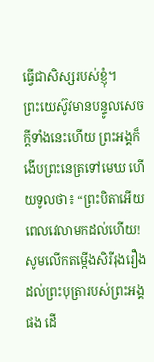ធ្វើជាសិស្សរបស់ខ្ញុំ។
ព្រះយេស៊ូវមានបន្ទូលសេចក្ដីទាំងនេះហើយ ព្រះអង្គក៏ងើបព្រះនេត្រទៅមេឃ ហើយទូលថា៖ “ព្រះបិតាអើយ ពេលវេលាមកដល់ហើយ! សូមលើកតម្កើងសិរីរុងរឿងដល់ព្រះបុត្រារបស់ព្រះអង្គផង ដើ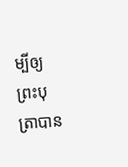ម្បីឲ្យព្រះបុត្រាបាន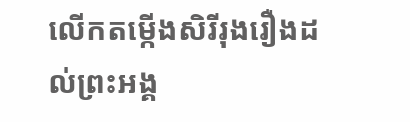លើកតម្កើងសិរីរុងរឿងដល់ព្រះអង្គ